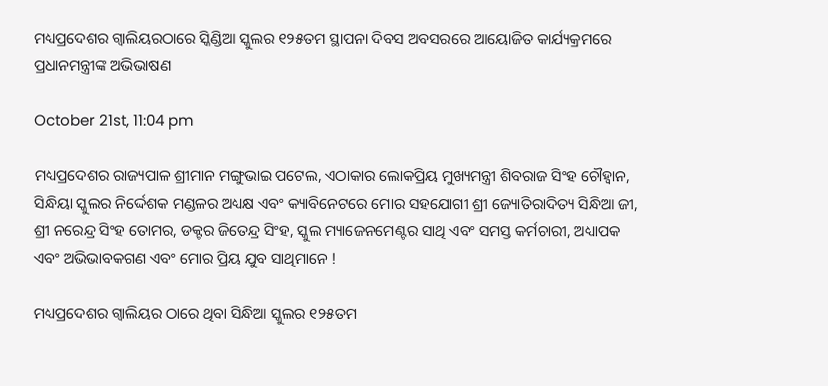ମଧ୍ୟପ୍ରଦେଶର ଗ୍ୱାଲିୟରଠାରେ ସ୍କିଣ୍ଡିଆ ସ୍କୁଲର ୧୨୫ତମ ସ୍ଥାପନା ଦିବସ ଅବସରରେ ଆୟୋଜିତ କାର୍ଯ୍ୟକ୍ରମରେ ପ୍ରଧାନମନ୍ତ୍ରୀଙ୍କ ଅଭିଭାଷଣ

October 21st, 11:04 pm

ମଧ୍ୟପ୍ରଦେଶର ରାଜ୍ୟପାଳ ଶ୍ରୀମାନ ମଙ୍ଗୁଭାଇ ପଟେଲ, ଏଠାକାର ଲୋକପ୍ରିୟ ମୁଖ୍ୟମନ୍ତ୍ରୀ ଶିବରାଜ ସିଂହ ଚୌହ୍ୱାନ, ସିନ୍ଧିୟା ସ୍କୁଲର ନିର୍ଦ୍ଦେଶକ ମଣ୍ଡଳର ଅଧ୍ୟକ୍ଷ ଏବଂ କ୍ୟାବିନେଟରେ ମୋର ସହଯୋଗୀ ଶ୍ରୀ ଜ୍ୟୋତିରାଦିତ୍ୟ ସିନ୍ଧିଆ ଜୀ, ଶ୍ରୀ ନରେନ୍ଦ୍ର ସିଂହ ତୋମର, ଡକ୍ଟର ଜିତେନ୍ଦ୍ର ସିଂହ, ସ୍କୁଲ ମ୍ୟାଜେନମେଣ୍ଟର ସାଥି ଏବଂ ସମସ୍ତ କର୍ମଚାରୀ, ଅଧ୍ୟାପକ ଏବଂ ଅଭିଭାବକଗଣ ଏବଂ ମୋର ପ୍ରିୟ ଯୁବ ସାଥିମାନେ !

ମଧ୍ୟପ୍ରଦେଶର ଗ୍ୱାଲିୟର ଠାରେ ଥିବା ସିନ୍ଧିଆ ସ୍କୁଲର ୧୨୫ତମ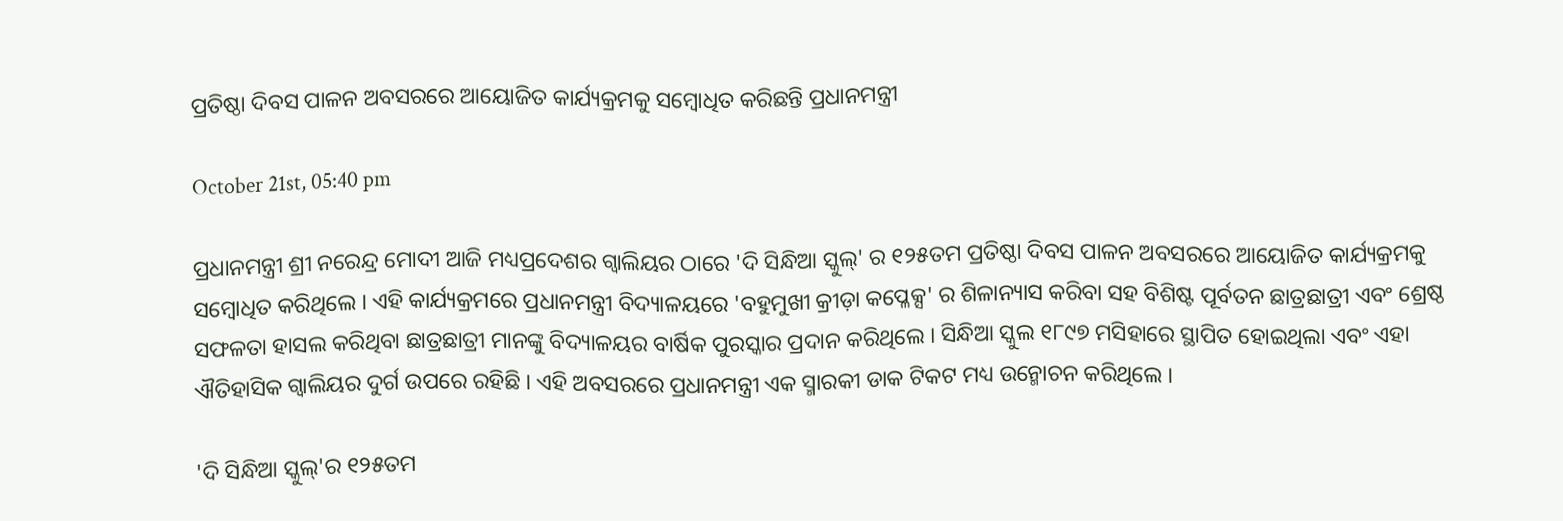ପ୍ରତିଷ୍ଠା ଦିବସ ପାଳନ ଅବସରରେ ଆୟୋଜିତ କାର୍ଯ୍ୟକ୍ରମକୁ ସମ୍ବୋଧିତ କରିଛନ୍ତି ପ୍ରଧାନମନ୍ତ୍ରୀ

October 21st, 05:40 pm

ପ୍ରଧାନମନ୍ତ୍ରୀ ଶ୍ରୀ ନରେନ୍ଦ୍ର ମୋଦୀ ଆଜି ମଧ୍ୟପ୍ରଦେଶର ଗ୍ୱାଲିୟର ଠାରେ 'ଦି ସିନ୍ଧିଆ ସ୍କୁଲ୍‌' ର ୧୨୫ତମ ପ୍ରତିଷ୍ଠା ଦିବସ ପାଳନ ଅବସରରେ ଆୟୋଜିତ କାର୍ଯ୍ୟକ୍ରମକୁ ସମ୍ବୋଧିତ କରିଥିଲେ । ଏହି କାର୍ଯ୍ୟକ୍ରମରେ ପ୍ରଧାନମନ୍ତ୍ରୀ ବିଦ୍ୟାଳୟରେ 'ବହୁମୁଖୀ କ୍ରୀଡ଼ା କପ୍ଳେକ୍ସ' ର ଶିଳାନ୍ୟାସ କରିବା ସହ ବିଶିଷ୍ଟ ପୂର୍ବତନ ଛାତ୍ରଛାତ୍ରୀ ଏବଂ ଶ୍ରେଷ୍ଠ ସଫଳତା ହାସଲ କରିଥିବା ଛାତ୍ରଛାତ୍ରୀ ମାନଙ୍କୁ ବିଦ୍ୟାଳୟର ବାର୍ଷିକ ପୁରସ୍କାର ପ୍ରଦାନ କରିଥିଲେ । ସିନ୍ଧିଆ ସ୍କୁଲ ୧୮୯୭ ମସିହାରେ ସ୍ଥାପିତ ହୋଇଥିଲା ଏବଂ ଏହା ଐତିହାସିକ ଗ୍ୱାଲିୟର ଦୁର୍ଗ ଉପରେ ରହିଛି । ଏହି ଅବସରରେ ପ୍ରଧାନମନ୍ତ୍ରୀ ଏକ ସ୍ମାରକୀ ଡାକ ଟିକଟ ମଧ୍ୟ ଉନ୍ମୋଚନ କରିଥିଲେ ।

'ଦି ସିନ୍ଧିଆ ସ୍କୁଲ୍'ର ୧୨୫ତମ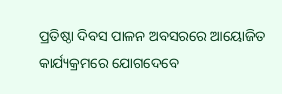ପ୍ରତିଷ୍ଠା ଦିବସ ପାଳନ ଅବସରରେ ଆୟୋଜିତ କାର୍ଯ୍ୟକ୍ରମରେ ଯୋଗଦେବେ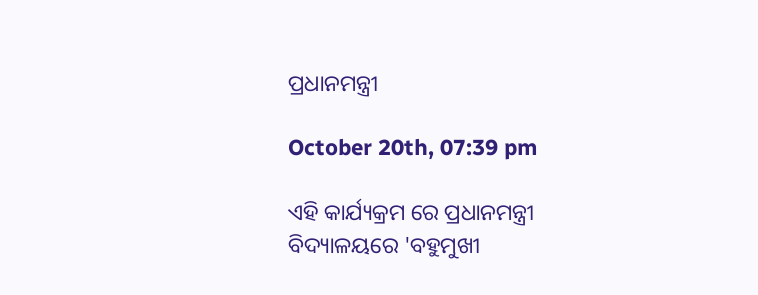ପ୍ରଧାନମନ୍ତ୍ରୀ

October 20th, 07:39 pm

ଏହି କାର୍ଯ୍ୟକ୍ରମ ରେ ପ୍ରଧାନମନ୍ତ୍ରୀ ବିଦ୍ୟାଳୟରେ 'ବହୁମୁଖୀ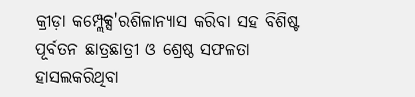କ୍ରୀଡ଼ା କମ୍ପ୍ଲେକ୍ସ'ରଶିଳାନ୍ୟାସ କରିବା ସହ ବିଶିଷ୍ଟ ପୂର୍ବତନ ଛାତ୍ରଛାତ୍ରୀ ଓ ଶ୍ରେଷ୍ଠ ସଫଳତା ହାସଲକରିଥିବା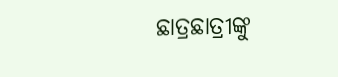ଛାତ୍ରଛାତ୍ରୀଙ୍କୁ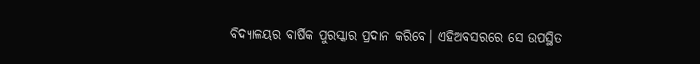ବିଦ୍ୟାଳୟର ବାର୍ଷିକ ପୁରସ୍କାର ପ୍ରଦାନ କରିବେ। ଏହିଅବସରରେ ସେ ଉପସ୍ଥିତ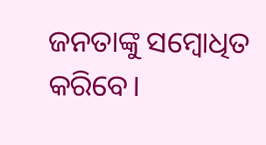ଜନତାଙ୍କୁ ସମ୍ବୋଧିତ କରିବେ।